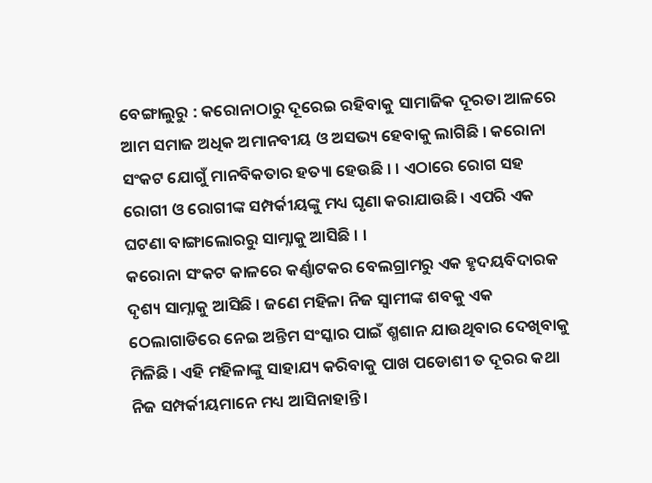ବେଙ୍ଗାଲୁରୁ : କରୋନାଠାରୁ ଦୂରେଇ ରହିବାକୁ ସାମାଜିକ ଦୂରତା ଆଳରେ ଆମ ସମାଜ ଅଧିକ ଅମାନବୀୟ ଓ ଅସଭ୍ୟ ହେବାକୁ ଲାଗିଛି । କରୋନା ସଂକଟ ଯୋଗୁଁ ମାନବିକତାର ହତ୍ୟା ହେଉଛି । । ଏଠାରେ ରୋଗ ସହ ରୋଗୀ ଓ ରୋଗୀଙ୍କ ସମ୍ପର୍କୀୟଙ୍କୁ ମଧ୍ୟ ଘୃଣା କରାଯାଉଛି । ଏପରି ଏକ ଘଟଣା ବାଙ୍ଗାଲୋରରୁ ସାମ୍ନାକୁ ଆସିଛି । ।
କରୋନା ସଂକଟ କାଳରେ କର୍ଣ୍ଣାଟକର ବେଲଗ୍ରାମରୁ ଏକ ହୃଦୟବିଦାରକ ଦୃଶ୍ୟ ସାମ୍ନାକୁ ଆସିଛି । ଜଣେ ମହିଳା ନିଜ ସ୍ବାମୀଙ୍କ ଶବକୁ ଏକ ଠେଲାଗାଡିରେ ନେଇ ଅନ୍ତିମ ସଂସ୍କାର ପାଇଁ ଶ୍ମଶାନ ଯାଉଥିବାର ଦେଖିବାକୁ ମିଳିଛି । ଏହି ମହିଳାଙ୍କୁ ସାହାଯ୍ୟ କରିବାକୁ ପାଖ ପଡୋଶୀ ତ ଦୂରର କଥା ନିଜ ସମ୍ପର୍କୀୟମାନେ ମଧ୍ୟ ଆସିନାହାନ୍ତି ।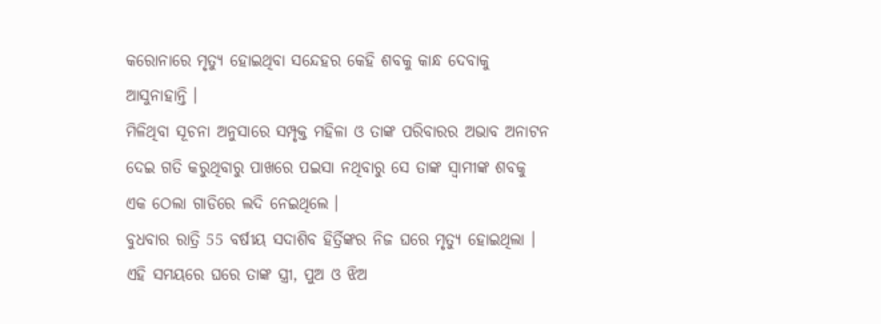କରୋନାରେ ମୃତ୍ୟୁ ହୋଇଥିବା ସନ୍ଦେହର କେହି ଶବକୁ କାନ୍ଧ ଦେବାକୁ ଆସୁନାହାନ୍ତି ।
ମିଳିଥିବା ସୂଚନା ଅନୁସାରେ ସମ୍ପୃକ୍ତ ମହିଳା ଓ ତାଙ୍କ ପରିବାରର ଅଭାବ ଅନାଟନ ଦେଇ ଗତି କରୁଥିବାରୁ ପାଖରେ ପଇସା ନଥିବାରୁ ସେ ତାଙ୍କ ସ୍ବାମୀଙ୍କ ଶବକୁ ଏକ ଠେଲା ଗାଡିରେ ଲଦି ନେଇଥିଲେ ।
ବୁଧବାର ରାତ୍ରି 55 ବର୍ଷୀୟ ସଦାଶିବ ହିର୍ତ୍ରିଙ୍କର ନିଜ ଘରେ ମୃତ୍ୟୁ ହୋଇଥିଲା । ଏହି ସମୟରେ ଘରେ ତାଙ୍କ ସ୍ତ୍ରୀ, ପୁଅ ଓ ଝିଅ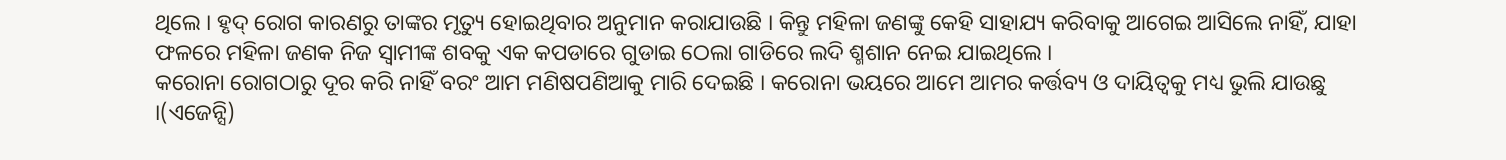ଥିଲେ । ହୃଦ୍ ରୋଗ କାରଣରୁ ତାଙ୍କର ମୃତ୍ୟୁ ହୋଇଥିବାର ଅନୁମାନ କରାଯାଉଛି । କିନ୍ତୁ ମହିଳା ଜଣଙ୍କୁ କେହି ସାହାଯ୍ୟ କରିବାକୁ ଆଗେଇ ଆସିଲେ ନାହିଁ, ଯାହା ଫଳରେ ମହିଳା ଜଣକ ନିଜ ସ୍ବାମୀଙ୍କ ଶବକୁ ଏକ କପଡାରେ ଗୁଡାଇ ଠେଲା ଗାଡିରେ ଲଦି ଶ୍ମଶାନ ନେଇ ଯାଇଥିଲେ ।
କରୋନା ରୋଗଠାରୁ ଦୂର କରି ନାହିଁ ବରଂ ଆମ ମଣିଷପଣିଆକୁ ମାରି ଦେଇଛି । କରୋନା ଭୟରେ ଆମେ ଆମର କର୍ତ୍ତବ୍ୟ ଓ ଦାୟିତ୍ବକୁ ମଧ୍ୟ ଭୁଲି ଯାଉଛୁ ।(ଏଜେନ୍ସି)